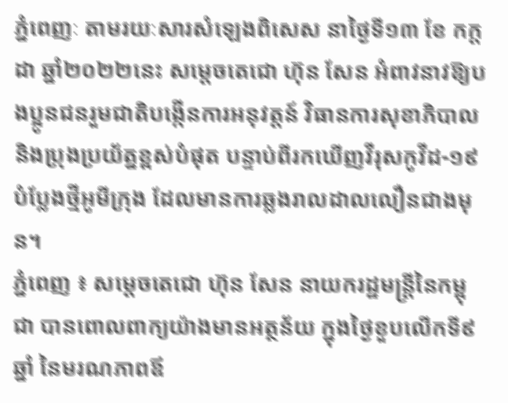ភ្នំពេញៈ តាមរយៈសារសំឡេងពិសេស នាថ្ងៃទី១៣ ខែ កក្ដដា ឆ្នាំ២០២២នេះ សម្តេចតេជោ ហ៊ុន សែន អំពាវនាវឱ្យបងប្អូនជនរួមជាតិបង្កើនការអនុវត្តន៍ វិធានការសុខាភិបាល និងប្រុងប្រយ័ត្នខ្ពស់បំផុត បន្ទាប់ពីរកឃើញវីរុសកូវីដ-១៩ បំប្លែងថ្មីអូមីក្រុង ដែលមានការឆ្លងរាលដាលលឿនជាងមុន។
ភ្នំពេញ ៖ សម្ដេចតេជោ ហ៊ុន សែន នាយករដ្ឋមន្ត្រីនៃកម្ពុជា បានពោលពាក្យយ៉ាងមានអត្ថន័យ ក្នុងថ្ងៃខួបលើកទី៩ឆ្នាំ នៃមរណភាពឪ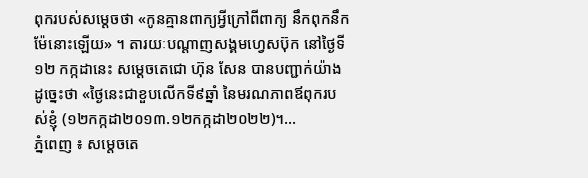ពុករបស់សម្ដេចថា «កូនគ្មានពាក្យអ្វីក្រៅពីពាក្យ នឹកពុកនឹកម៉ែនោះឡើយ» ។ តារយៈបណ្ដាញសង្គមហ្វេសប៊ុក នៅថ្ងៃទី១២ កក្កដានេះ សម្ដេចតេជោ ហ៊ុន សែន បានបញ្ជាក់យ៉ាងដូច្នេះថា «ថ្ងៃនេះជាខួបលើកទី៩ឆ្នាំ នៃមរណភាពឪពុករបស់ខ្ញុំ (១២កក្កដា២០១៣.១២កក្កដា២០២២)។...
ភ្នំពេញ ៖ សម្តេចតេ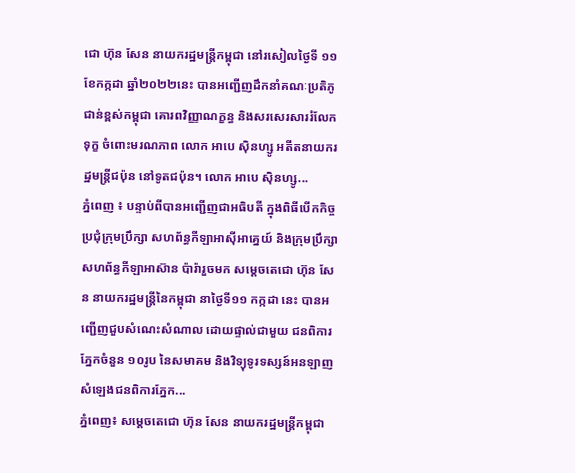ជោ ហ៊ុន សែន នាយករដ្ឋមន្ត្រីកម្ពុជា នៅរសៀលថ្ងៃទី ១១ ខែកក្កដា ឆ្នាំ២០២២នេះ បានអញ្ជើញដឹកនាំគណៈប្រតិភូជាន់ខ្ពស់កម្ពុជា គោរពវិញ្ញាណក្ខន្ធ និងសរសេរសាររំលែកទុក្ខ ចំពោះមរណភាព លោក អាបេ ស៊ិនហ្សូ អតីតនាយករដ្ឋមន្រ្តីជប៉ុន នៅទូតជប៉ុន។ លោក អាបេ ស៊ិនហ្សូ...
ភ្នំពេញ ៖ បន្ទាប់ពីបានអញ្ជើញជាអធិបតី ក្នុងពិធីបើកកិច្ចប្រជុំក្រុមប្រឹក្សា សហព័ន្ធកីឡាអាស៊ីអាគ្នេយ៍ និងក្រុមប្រឹក្សា សហព័ន្ធកីឡាអាស៊ាន ប៉ារ៉ារួចមក សម្តេចតេជោ ហ៊ុន សែន នាយករដ្ឋមន្រ្តីនៃកម្ពុជា នាថ្ងៃទី១១ កក្កដា នេះ បានអញ្ជើញជួបសំណេះសំណាល ដោយផ្ទាល់ជាមួយ ជនពិការភ្នែកចំនួន ១០រូប នៃសមាគម និងវិទ្យុទូរទស្សន៍អនឡាញ សំឡេងជនពិការភ្នែក...
ភ្នំពេញ៖ សម្តេចតេជោ ហ៊ុន សែន នាយករដ្ឋមន្ត្រីកម្ពុជា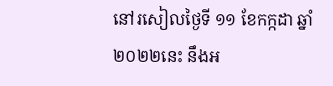នៅរសៀលថ្ងៃទី ១១ ខែកក្កដា ឆ្នាំ២០២២នេះ នឹងអ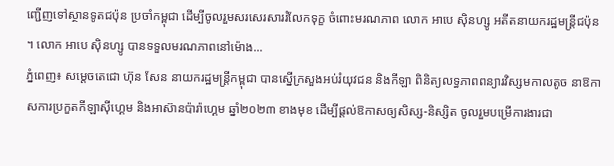ញ្ជើញទៅស្ថានទូតជប៉ុន ប្រចាំកម្ពុជា ដើម្បីចូលរួមសរសេរសាររំលែកទុក្ខ ចំពោះមរណភាព លោក អាបេ ស៊ិនហ្សូ អតីតនាយករដ្ឋមន្រ្តីជប៉ុន ។ លោក អាបេ ស៊ិនហ្សូ បានទទួលមរណភាពនៅម៉ោង...
ភ្នំពេញ៖ សម្ដេចតេជោ ហ៊ុន សែន នាយករដ្ឋមន្ដ្រីកម្ពុជា បានស្នើក្រសួងអប់រំយុវជន និងកីឡា ពិនិត្យលទ្ធភាពពន្យារវិស្សមកាលតូច នាឱកាសការប្រកួតកីឡាស៊ីហ្គេម និងអាស៊ានប៉ារ៉ាហ្គេម ឆ្នាំ២០២៣ ខាងមុខ ដើម្បីផ្តល់ឱកាសឲ្យសិស្ស-និស្សិត ចូលរួមបម្រើការងារជា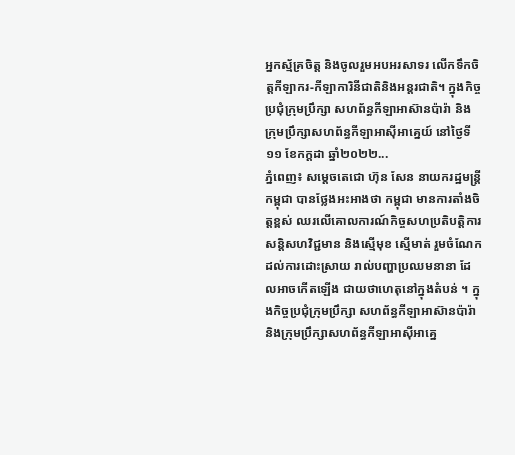អ្នកស្ម័គ្រចិត្ត និងចូលរួមអបអរសាទរ លើកទឹកចិត្តកីឡាករ-កីឡាការិនីជាតិនិងអន្តរជាតិ។ ក្នុងកិច្ចប្រជុំក្រុមប្រឹក្សា សហព័ន្ធកីឡាអាស៊ានប៉ារ៉ា និងក្រុមប្រឹក្សាសហព័ន្ធកីឡាអាស៊ីអាគ្នេយ៍ នៅថ្ងៃទី១១ ខែកក្ដដា ឆ្នាំ២០២២...
ភ្នំពេញ៖ សម្តេចតេជោ ហ៊ុន សែន នាយករដ្ឋមន្ត្រីកម្ពុជា បានថ្លែងអះអាងថា កម្ពុជា មានការតាំងចិត្តខ្ពស់ ឈរលើគោលការណ៍កិច្ចសហប្រតិបត្តិការ សន្តិសហវិជ្ជមាន និងស្មើមុខ ស្មើមាត់ រួមចំណែកដល់ការដោះស្រាយ រាល់បញ្ហាប្រឈមនានា ដែលអាចកើតឡើង ជាយថាហេតុនៅក្នុងតំបន់ ។ ក្នុងកិច្ចប្រជុំក្រុមប្រឹក្សា សហព័ន្ធកីឡាអាស៊ានប៉ារ៉ា និងក្រុមប្រឹក្សាសហព័ន្ធកីឡាអាស៊ីអាគ្នេ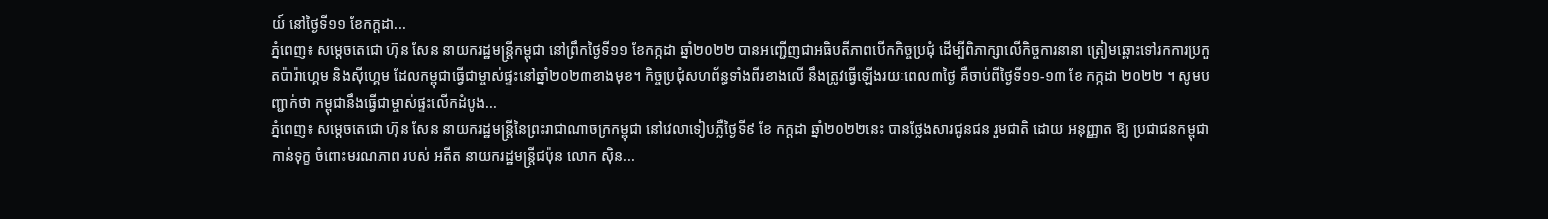យ៍ នៅថ្ងៃទី១១ ខែកក្ដដា...
ភ្នំពេញ៖ សម្ដេចតេជោ ហ៊ុន សែន នាយករដ្ឋមន្ត្រីកម្ពុជា នៅព្រឹកថ្ងៃទី១១ ខែកក្កដា ឆ្នាំ២០២២ បានអញ្ជើញជាអធិបតីភាពបើកកិច្ចប្រជុំ ដើម្បីពិភាក្សាលើកិច្ចការនានា ត្រៀមឆ្ពោះទៅរកការប្រកួតប៉ារ៉ាហ្គេម និងស៊ីហ្គេម ដែលកម្ពុជាធ្វើជាម្ចាស់ផ្ទះនៅឆ្នាំ២០២៣ខាងមុខ។ កិច្ចប្រជុំសហព័ន្ធទាំងពីរខាងលើ នឹងត្រូវធ្វើឡើងរយៈពេល៣ថ្ងៃ គឺចាប់ពីថ្ងៃទី១១-១៣ ខែ កក្កដា ២០២២ ។ សូមបញ្ជាក់ថា កម្ពុជានឹងធ្វើជាម្ចាស់ផ្ទះលើកដំបូង...
ភ្នំពេញ៖ សម្ដេចតេជោ ហ៊ុន សែន នាយករដ្ឋមន្ត្រីនៃព្រះរាជាណាចក្រកម្ពុជា នៅវេលាទៀបភ្លឺថ្ងៃទី៩ ខែ កក្ដដា ឆ្នាំ២០២២នេះ បានថ្លែងសារជូនជន រួមជាតិ ដោយ អនុញ្ញាត ឱ្យ ប្រជាជនកម្ពុជា កាន់ទុក្ខ ចំពោះមរណភាព របស់ អតីត នាយករដ្ឋមន្ត្រីជប៉ុន លោក ស៊ិន...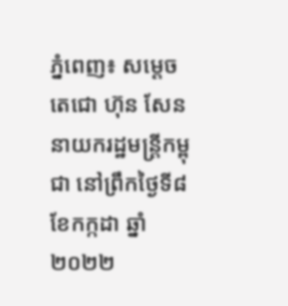ភ្នំពេញ៖ សម្ដេចតេជោ ហ៊ុន សែន នាយករដ្ឋមន្រ្តីកម្ពុជា នៅព្រឹកថ្ងៃទី៨ ខែកក្កដា ឆ្នាំ២០២២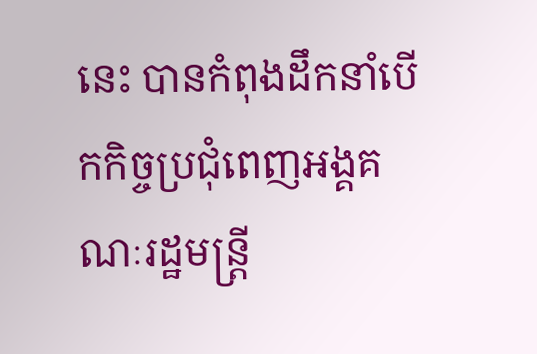នេះ បានកំពុងដឹកនាំបើកកិច្ចប្រជុំពេញអង្គគណៈរដ្ឋមន្រ្តី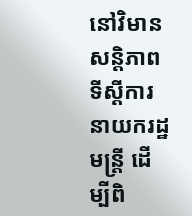នៅវិមានសន្តិភាព ទីស្ដីការនាយករដ្ឋមន្ត្រី ដើម្បីពិ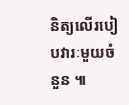និត្យលើរបៀបវារៈមួយចំនួន ៕